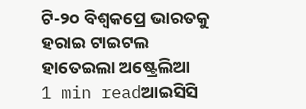ଟି-୨୦ ବିଶ୍ୱକପ୍ରେ ଭାରତକୁ ହରାଇ ଟାଇଟଲ ହାତେଇଲା ଅଷ୍ଟ୍ରେଲିଆ
1 min readଆଇସିସି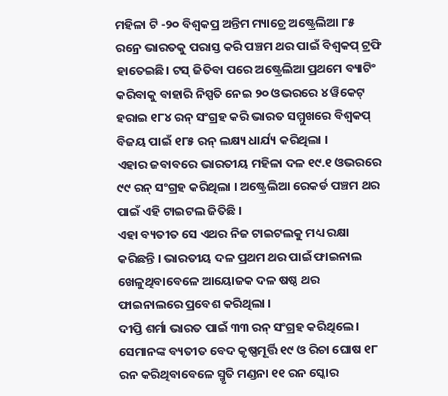ମହିଳା ଟି -୨୦ ବିଶ୍ୱକପ୍ର ଅନ୍ତିମ ମ୍ୟାଚ୍ରେ ଅଷ୍ଟ୍ରେଲିଆ ୮୫ ରନ୍ରେ ଭାରତକୁ ପରାସ୍ତ କରି ପଞ୍ଚମ ଥର ପାଇଁ ବିଶ୍ୱକପ୍ ଟ୍ରଫି ହାତେଇଛି। ଟସ୍ ଜିତିବା ପରେ ଅଷ୍ଟ୍ରେଲିଆ ପ୍ରଥମେ ବ୍ୟାଟିଂ କରିବାକୁ ବାହାରି ନିସ୍ପତି ନେଇ ୨୦ ଓଭରରେ ୪ ୱିକେଟ୍ ହରାଇ ୧୮୪ ରନ୍ ସଂଗ୍ରହ କରି ଭାରତ ସମ୍ମୁଖରେ ବିଶ୍ୱକପ୍ ବିଜୟ ପାଇଁ ୧୮୫ ରନ୍ ଲକ୍ଷ୍ୟ ଧାର୍ଯ୍ୟ କରିଥିଲା ।
ଏହାର ଜବାବରେ ଭାରତୀୟ ମହିଳା ଦଳ ୧୯.୧ ଓଭରରେ ୯୯ ରନ୍ ସଂଗ୍ରହ କରିଥିଲା । ଅଷ୍ଟ୍ରେଲିଆ ରେକର୍ଡ ପଞ୍ଚମ ଥର ପାଇଁ ଏହି ଟାଇଟଲ ଜିତିଛି ।
ଏହା ବ୍ୟତୀତ ସେ ଏଥର ନିଜ ଟାଇଟଲକୁ ମଧ୍ୟ ରକ୍ଷା କରିଛନ୍ତି । ଭାରତୀୟ ଦଳ ପ୍ରଥମ ଥର ପାଇଁ ଫାଇନାଲ ଖେଳୁଥିବାବେଳେ ଆୟୋଜକ ଦଳ ଷଷ୍ଠ ଥର ଫାଇନାଲରେ ପ୍ରବେଶ କରିଥିଲା ।
ଦୀପ୍ତି ଶର୍ମା ଭାରତ ପାଇଁ ୩୩ ରନ୍ ସଂଗ୍ରହ କରିଥିଲେ । ସେମାନଙ୍କ ବ୍ୟତୀତ ବେଦ କୃଷ୍ଣମୂର୍ତ୍ତି ୧୯ ଓ ରିଚା ଘୋଷ ୧୮ ରନ କରିଥିବାବେଳେ ସ୍ମୃତି ମଣ୍ଡନା ୧୧ ରନ ସ୍କୋର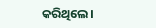କରିଥିଲେ।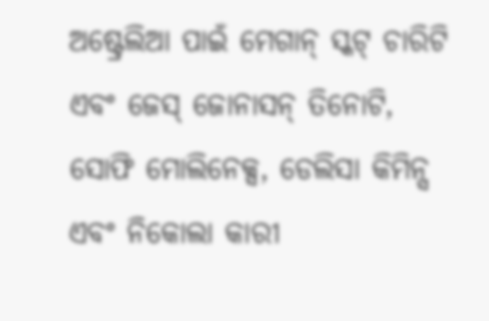ଅଷ୍ଟ୍ରେଲିଆ ପାଇଁ ମେଗାନ୍ ସ୍କଟ୍ ଚାରିଟି ଏବଂ ଜେସ୍ ଜୋନାସନ୍ ତିନୋଟି, ସୋଫି ମୋଲିନେକ୍ସ, ଡେଲିସା କିମିନ୍ସ ଏବଂ ନିକୋଲା କାରୀ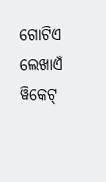ଗୋଟିଏ ଲେଖାଏଁ ୱିକେଟ୍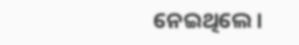ନେଇଥିଲେ।